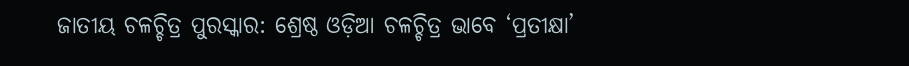ଜାତୀୟ ଚଳଚ୍ଚିତ୍ର ପୁରସ୍କାର: ଶ୍ରେଷ୍ଠ ଓଡ଼ିଆ ଚଳଚ୍ଚିତ୍ର ଭାବେ ‘ପ୍ରତୀକ୍ଷା’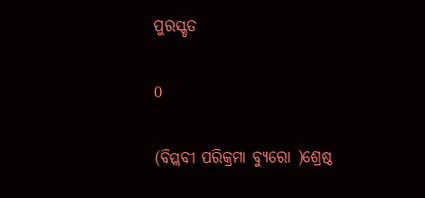ପୁରସ୍କୃତ

0

(ବିପ୍ଲବୀ ପରିକ୍ରମା ବ୍ୟୁରୋ )ଶ୍ରେଷ୍ଠ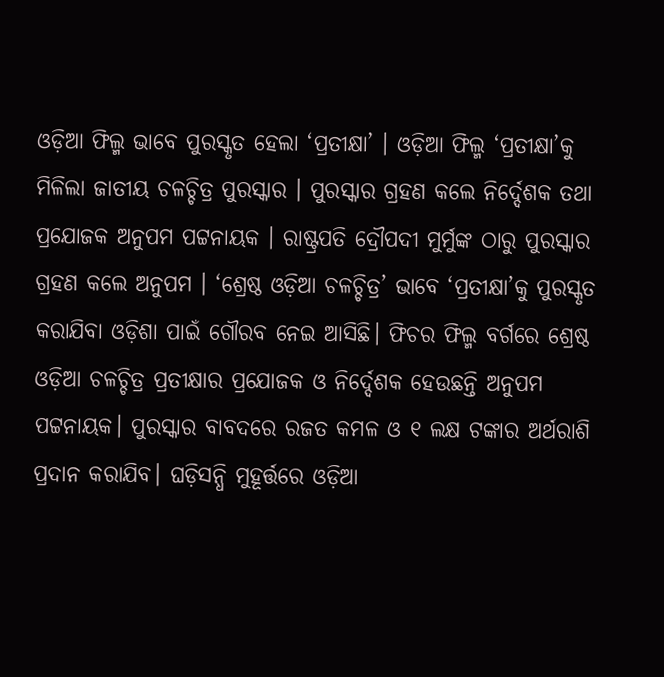ଓଡ଼ିଆ ଫିଲ୍ମ ଭାବେ ପୁରସ୍କୃତ ହେଲା ‘ପ୍ରତୀକ୍ଷା’ । ଓଡ଼ିଆ ଫିଲ୍ମ ‘ପ୍ରତୀକ୍ଷା’କୁ ମିଳିଲା ଜାତୀୟ ଚଳଚ୍ଚିତ୍ର ପୁରସ୍କାର । ପୁରସ୍କାର ଗ୍ରହଣ କଲେ ନିର୍ଦ୍ଦେଶକ ତଥା ପ୍ରଯୋଜକ ଅନୁପମ ପଟ୍ଟନାୟକ । ରାଷ୍ଟ୍ରପତି ଦ୍ରୌପଦୀ ମୁର୍ମୁଙ୍କ ଠାରୁ ପୁରସ୍କାର ଗ୍ରହଣ କଲେ ଅନୁପମ । ‘ଶ୍ରେଷ୍ଠ ଓଡ଼ିଆ ଚଳଚ୍ଚିତ୍ର’ ଭାବେ ‘ପ୍ରତୀକ୍ଷା’କୁ ପୁରସ୍କୃତ କରାଯିବା ଓଡ଼ିଶା ପାଇଁ ଗୌରବ ନେଇ ଆସିଛି। ଫିଚର ଫିଲ୍ମ ବର୍ଗରେ ଶ୍ରେଷ୍ଠ ଓଡ଼ିଆ ଚଳଚ୍ଚିତ୍ର ପ୍ରତୀକ୍ଷାର ପ୍ରଯୋଜକ ଓ ନିର୍ଦ୍ଦେଶକ ହେଉଛନ୍ତି ଅନୁପମ ପଟ୍ଟନାୟକ। ପୁରସ୍କାର ବାବଦରେ ରଜତ କମଳ ଓ ୧ ଲକ୍ଷ ଟଙ୍କାର ଅର୍ଥରାଶି ପ୍ରଦାନ କରାଯିବ। ଘଡ଼ିସନ୍ଧି ମୁହୂର୍ତ୍ତରେ ଓଡ଼ିଆ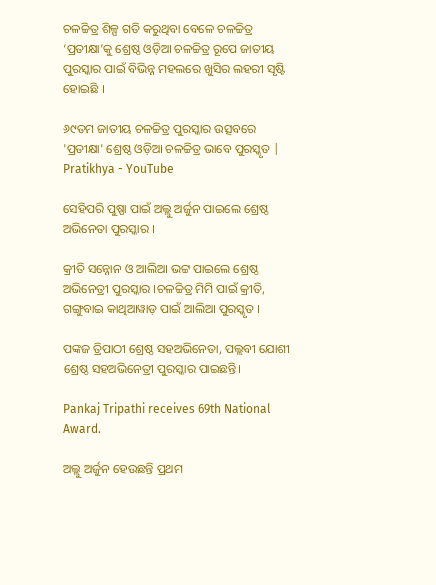ଚଳଚ୍ଚିତ୍ର ଶିଳ୍ପ ଗତି କରୁଥିବା ବେଳେ ଚଳଚ୍ଚିତ୍ର ‘ପ୍ରତୀକ୍ଷା’କୁ ଶ୍ରେଷ୍ଠ ଓଡ଼ିଆ ଚଳଚ୍ଚିତ୍ର ରୂପେ ଜାତୀୟ ପୁରସ୍କାର ପାଇଁ ବିଭିନ୍ନ ମହଲରେ ଖୁସିର ଲହରୀ ସୃଷ୍ଟି ହୋଇଛି ।

୬୯ତମ ଜାତୀୟ ଚଳଚ୍ଚିତ୍ର ପୁରସ୍କାର ଉତ୍ସବରେ 'ପ୍ରତୀକ୍ଷା' ଶ୍ରେଷ୍ଠ ଓଡ଼ିଆ ଚଳଚ୍ଚିତ୍ର ଭାବେ ପୁରସ୍କୃତ | Pratikhya - YouTube

ସେହିପରି ପୁଷ୍ପା ପାଇଁ ଅଲ୍ଲୁ ଅର୍ଜୁନ ପାଇଲେ ଶ୍ରେଷ୍ଠ ଅଭିନେତା ପୁରସ୍କାର ।

କ୍ରୀତି ସନ୍ନୋନ ଓ ଆଲିଆ ଭଟ୍ଟ ପାଇଲେ ଶ୍ରେଷ୍ଠ ଅଭିନେତ୍ରୀ ପୁରସ୍କାର ।ଚଳଚ୍ଚିତ୍ର ମିମି ପାଇଁ କ୍ରୀତି, ଗଙ୍ଗୁବାଇ କାଥିଆୱାଡ଼ ପାଇଁ ଆଲିଆ ପୁରସ୍କୃତ ।

ପଙ୍କଜ ତ୍ରିପାଠୀ ଶ୍ରେଷ୍ଠ ସହଅଭିନେତା, ପଲ୍ଲବୀ ଯୋଶୀ ଶ୍ରେଷ୍ଠ ସହଅଭିନେତ୍ରୀ ପୁରସ୍କାର ପାଇଛନ୍ତି।

Pankaj Tripathi receives 69th National Award.

ଅଲ୍ଲୁ ଅର୍ଜୁନ ହେଉଛନ୍ତି ପ୍ରଥମ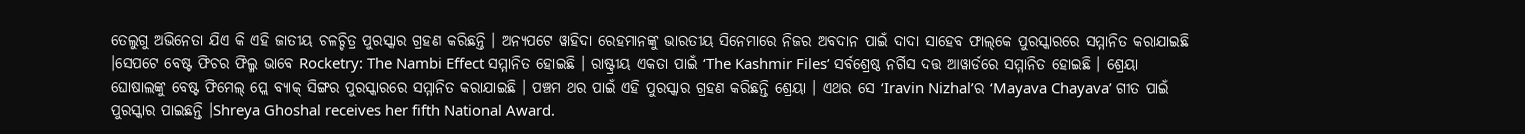ତେଲୁଗୁ ଅଭିନେତା ଯିଏ କି ଏହି ଜାତୀୟ ଚଳଚ୍ଚିତ୍ର ପୁରସ୍କାର ଗ୍ରହଣ କରିଛନ୍ତି । ଅନ୍ୟପଟେ ୱାହିଦା ରେହମାନଙ୍କୁ ଭାରତୀୟ ସିନେମାରେ ନିଜର ଅବଦାନ ପାଇଁ ଦାଦା ସାହେବ ଫାଲ୍‌କେ ପୁରସ୍କାରରେ ସମ୍ମାନିତ କରାଯାଇଛି ।ସେପଟେ ବେଷ୍ଟ ଫିଚର ଫିଲ୍ମ ଭାବେ Rocketry: The Nambi Effect ସମ୍ମାନିତ ହୋଇଛି । ରାଷ୍ଟ୍ରୀୟ ଏକତା ପାଇଁ ‘The Kashmir Files’ ସର୍ବଶ୍ରେଷ୍ଠ ନର୍ଗିସ ଦତ୍ତ ଆୱାର୍ଡରେ ସମ୍ମାନିତ ହୋଇଛି । ଶ୍ରେୟା ଘୋଷାଲଙ୍କୁ ବେଷ୍ଟ ଫିମେଲ୍‌ ପ୍ଲେ ବ୍ୟାକ୍‌ ସିଙ୍ଗର ପୁରସ୍କାରରେ ସମ୍ମାନିତ କରାଯାଇଛି । ପଞ୍ଚମ ଥର ପାଇଁ ଏହି ପୁରସ୍କାର ଗ୍ରହଣ କରିଛନ୍ତି ଶ୍ରେୟା । ଏଥର ସେ ‘Iravin Nizhal’ର ‘Mayava Chayava’ ଗୀତ ପାଇଁ ପୁରସ୍କାର ପାଇଛନ୍ତି ।Shreya Ghoshal receives her fifth National Award.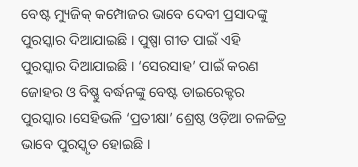ବେଷ୍ଟ ମ୍ୟୁଜିକ୍‌ କମ୍ପୋଜର ଭାବେ ଦେବୀ ପ୍ରସାଦଙ୍କୁ ପୁରସ୍କାର ଦିଆଯାଇଛି । ପୁଷ୍ପା ଗୀତ ପାଇଁ ଏହି ପୁରସ୍କାର ଦିଆଯାଇଛି । ‘ସେରସାହ’ ପାଇଁ କରଣ ଜୋହର ଓ ବିଷ୍ଣୁ ବର୍ଦ୍ଧନଙ୍କୁ ବେଷ୍ଟ ଡାଇରେକ୍ଟର ପୁରସ୍କାର ।ସେହିଭଳି ‘ପ୍ରତୀକ୍ଷା’ ଶ୍ରେଷ୍ଠ ଓଡ଼ିଆ ଚଳଚ୍ଚିତ୍ର ଭାବେ ପୁରସ୍କୃତ ହୋଇଛି ।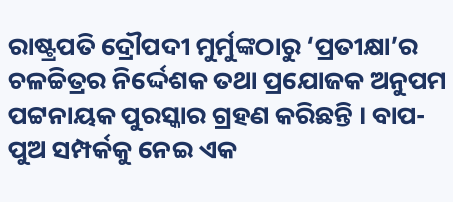ରାଷ୍ଟ୍ରପତି ଦ୍ରୌପଦୀ ମୁର୍ମୁଙ୍କଠାରୁ ‘ପ୍ରତୀକ୍ଷା’ର ଚଳଚ୍ଚିତ୍ରର ନିର୍ଦ୍ଦେଶକ ତଥା ପ୍ରଯୋଜକ ଅନୁପମ ପଟ୍ଟନାୟକ ପୁରସ୍କାର ଗ୍ରହଣ କରିଛନ୍ତି । ବାପ-ପୁଅ ସମ୍ପର୍କକୁ ନେଇ ଏକ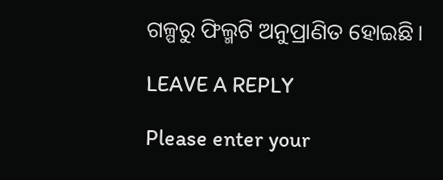ଗଳ୍ପରୁ ଫିଲ୍ମଟି ଅନୁପ୍ରାଣିତ ହୋଇଛି।

LEAVE A REPLY

Please enter your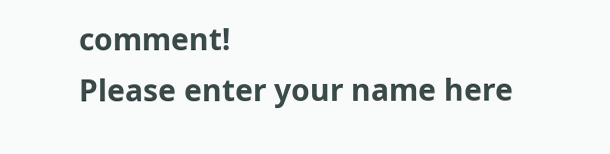comment!
Please enter your name here